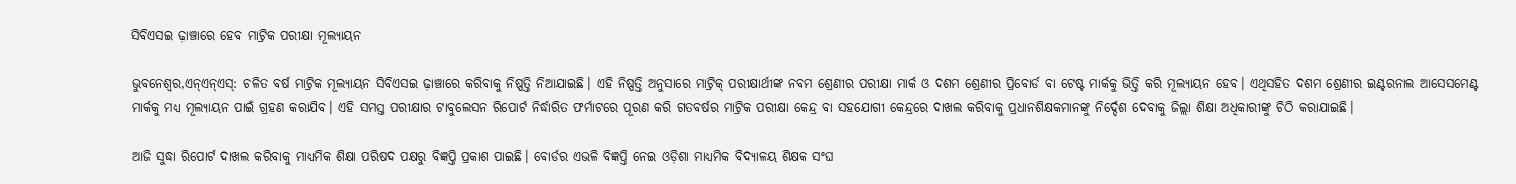ସିବିଏସଇ ଢ଼ାଞ୍ଚାରେ ହେବ ମାଟ୍ରିକ ପରୀକ୍ଷା ମୂଲ୍ୟାୟନ

ଭୁବନେଶ୍ୱର,ଏନ୍ଏନ୍ଏସ୍: ଚଳିତ ବର୍ଷ ମାଟ୍ରିକ ମୂଲ୍ୟାୟନ ସିବିଏସଇ ଢ଼ାଞ୍ଚାରେ କରିବାକୁ ନିଷ୍ପତ୍ତି ନିଆଯାଇଛି। ଏହି ନିଷ୍ପତ୍ତି ଅନୁସାରେ ମାଟ୍ରିକ୍ ପରୀକ୍ଷାର୍ଥୀଙ୍କ ନବମ ଶ୍ରେଣୀର ପରୀକ୍ଷା ମାର୍କ ଓ ଦଶମ ଶ୍ରେଣୀର ପ୍ରିବୋର୍ଡ ବା ଟେଷ୍ଟ ମାର୍କକୁ ଭିତ୍ତି କରି ମୂଲ୍ୟାୟନ ହେବ। ଏଥିସହିତ ଦଶମ ଶ୍ରେଣୀର ଇଣ୍ଟରନାଲ ଆସେସମେଣ୍ଟ ମାର୍କକୁ ମଧ୍ୟ ମୂଲ୍ୟାୟନ ପାଇଁ ଗ୍ରହଣ କରାଯିବ। ଏହି ସମସ୍ତ ପରୀକ୍ଷାର ଟାବୁଲେସନ ରିପୋର୍ଟ ନିର୍ଦ୍ଧାରିତ ଫର୍ମାଟରେ ପୂରଣ କରି ଗତବର୍ଷର ମାଟ୍ରିକ ପରୀକ୍ଷା କେନ୍ଦ୍ର ବା ସହଯୋଗୀ କେନ୍ଦ୍ରରେ ଦାଖଲ କରିବାକୁ ପ୍ରଧାନଶିକ୍ଷକମାନଙ୍କୁ ନିର୍ଦ୍ଦେଶ ଦେବାକୁ ଜିଲ୍ଲା ଶିକ୍ଷା ଅଧିକାରୀଙ୍କୁ ଚିଠି କରାଯାଇଛି।

ଆଜି ସୁଦ୍ଧା ରିପୋର୍ଟ ଦାଖଲ କରିବାକୁ ମାଧ୍ୟମିକ ଶିକ୍ଷା ପରିଷଦ ପକ୍ଷରୁ ବିଜ୍ଞପ୍ତି ପ୍ରକାଶ ପାଇଛି। ବୋର୍ଡର ଏଭଳି ବିଜ୍ଞପ୍ତି ନେଇ ଓଡ଼ିଶା ମାଧ୍ୟମିକ ବିଦ୍ୟାଳୟ ଶିକ୍ଷକ ସଂଘ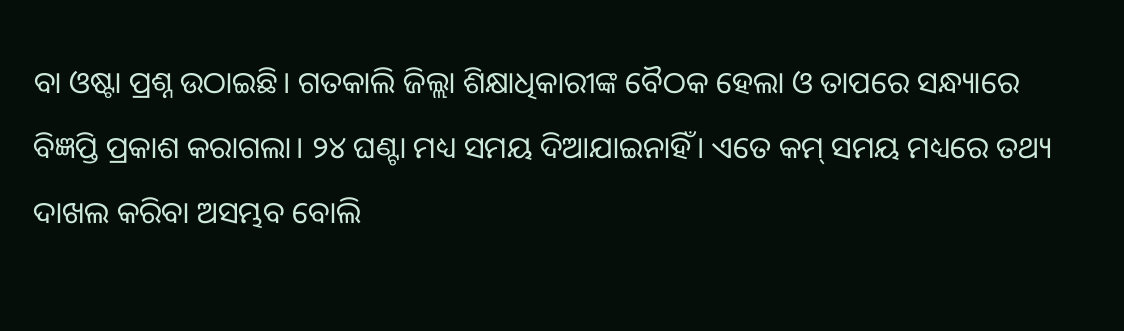ବା ଓଷ୍ଟା ପ୍ରଶ୍ନ ଉଠାଇଛି। ଗତକାଲି ଜିଲ୍ଲା ଶିକ୍ଷାଧିକାରୀଙ୍କ ବୈଠକ ହେଲା ଓ ତାପରେ ସନ୍ଧ୍ୟାରେ ବିଜ୍ଞପ୍ତି ପ୍ରକାଶ କରାଗଲା। ୨୪ ଘଣ୍ଟା ମଧ୍ୟ ସମୟ ଦିଆଯାଇନାହିଁ। ଏତେ କମ୍ ସମୟ ମଧ୍ୟରେ ତଥ୍ୟ ଦାଖଲ କରିବା ଅସମ୍ଭବ ବୋଲି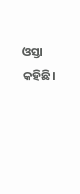ଓସ୍ତା କହିଛି।